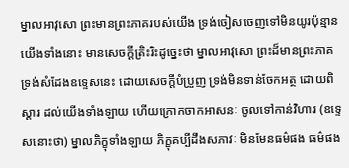ម្នាលអាវុសោ ព្រះមានព្រះភាគរបស់យើង ទ្រង់ចៀសចេញទៅមិនយូរប៉ុន្មាន យើងទាំងនោះ មានសេចក្តីត្រិះរិះដូច្នេះថា ម្នាលអាវុសោ ព្រះដ៏មានព្រះភាគ ទ្រង់សំដែងឧទ្ទេសនេះ ដោយសេចក្តីបំប្រួញ ទ្រង់មិនទាន់ចែកអត្ថ ដោយពិស្តារ ដល់យើងទាំងឡាយ ហើយក្រោកចាកអាសនៈ ចូលទៅកាន់វិហារ (ឧទ្ទេសនោះថា) ម្នាលភិក្ខុទាំងឡាយ ភិក្ខុគប្បីដឹងសភាវៈ មិនមែនធម៌ផង ធម៌ផង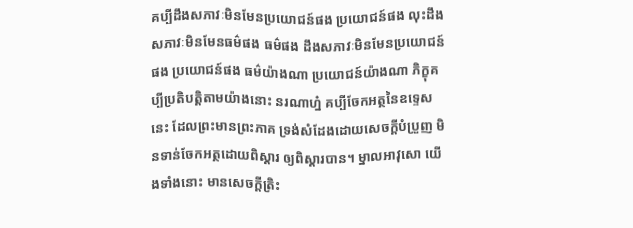គប្បីដឹងសភាវៈមិនមែនប្រយោជន៍ផង ប្រយោជន៍ផង លុះដឹងសភាវៈមិនមែនធម៌ផង ធម៌ផង ដឹងសភាវៈមិនមែនប្រយោជន៍ផង ប្រយោជន៍ផង ធម៌យ៉ាងណា ប្រយោជន៍យ៉ាងណា ភិក្ខុគប្បីប្រតិបត្តិតាមយ៉ាងនោះ នរណាហ្ន៎ គប្បីចែកអត្ថនៃឧទ្ទេសនេះ ដែលព្រះមានព្រះភាគ ទ្រង់សំដែងដោយសេចក្តីបំប្រួញ មិនទាន់ចែកអត្ថដោយពិស្តារ ឲ្យពិស្តារបាន។ ម្នាលអាវុសោ យើងទាំងនោះ មានសេចក្តីត្រិះ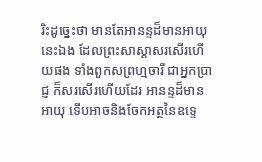រិះដូច្នេះថា មានតែអានន្ទដ៏មានអាយុនេះឯង ដែលព្រះសាស្តាសរសើរហើយផង ទាំងពួកសព្រហ្មចារី ជាអ្នកប្រាជ្ញ ក៏សរសើរហើយដែរ អានន្ទដ៏មានអាយុ ទើបអាចនិងចែកអត្ថនៃឧទ្ទេ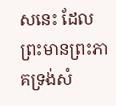សនេះ ដែលព្រះមានព្រះភាគទ្រង់សំ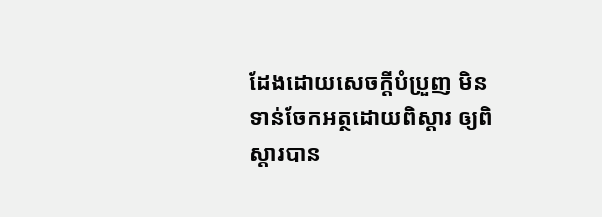ដែងដោយសេចក្តីបំប្រួញ មិនទាន់ចែកអត្ថដោយពិស្តារ ឲ្យពិស្តារបាន